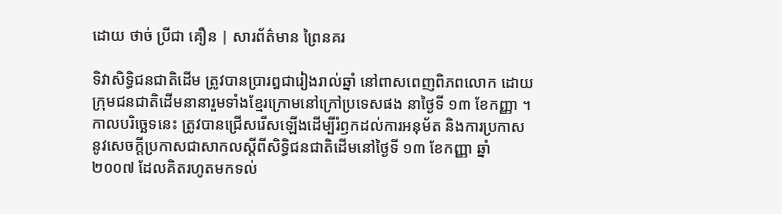ដោយ ថាច់ ប្រីជា គឿន | សារព័ត៌មាន ព្រៃនគរ

ទិវាសិទ្ធិជនជាតិដើម ត្រូវបានប្រារឰជារៀងរាល់ឆ្នាំ នៅពាសពេញពិភពលោក ដោយក្រុមជនជាតិដើមនានារួមទាំងខ្មែរក្រោមនៅក្រៅប្រទេសផង នាថ្ងៃទី ១៣ ខែកញ្ញា ។ កាលបរិច្ឆេទនេះ ត្រូវបានជ្រើសរើសឡើងដើម្បីរំឭកដល់ការអនុម័ត និងការប្រកាស នូវសេចក្តីប្រកាសជាសាកលស្តីពីសិទ្ធិជនជាតិដើមនៅថ្ងៃទី ១៣ ខែកញ្ញា ឆ្នាំ ២០០៧ ដែលគិតរហូតមកទល់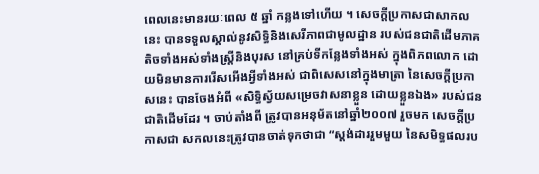ពេលនេះមានរយៈពេល ៥ ឆ្នាំ កន្លងទៅហើយ ។ សេចក្តីប្រកាសជាសាកលនេះ បានទទួលស្គាល់នូវសិទ្ធិនិងសេរីភាពជាមូលដ្ឋាន របស់ជនជាតិដើមភាគតិចទាំងអស់ទាំងស្ត្រីនិងបុរស នៅគ្រប់ទីកន្លែងទាំងអស់ ក្នុងពិភពលោក ដោយមិនមានការរើសអើងអ្វីទាំងអស់ ជាពិសេសនៅក្នុងមាត្រា នៃសេចក្តីប្រកាសនេះ បានចែងអំពី «សិទ្ធិស្វ័យសម្រេចវាសនាខ្លួន ដោយខ្លួនឯង» របស់ជនជាតិដើមដែរ ។ ចាប់តាំងពី ត្រូវបានអនុម័តនៅឆ្នាំ២០០៧ រួចមក សេចក្តីប្រកាសជា សកលនេះត្រូវបានចាត់ទុកថាជា “ស្តង់ដាររួមមួយ នៃសមិទ្ធផលរប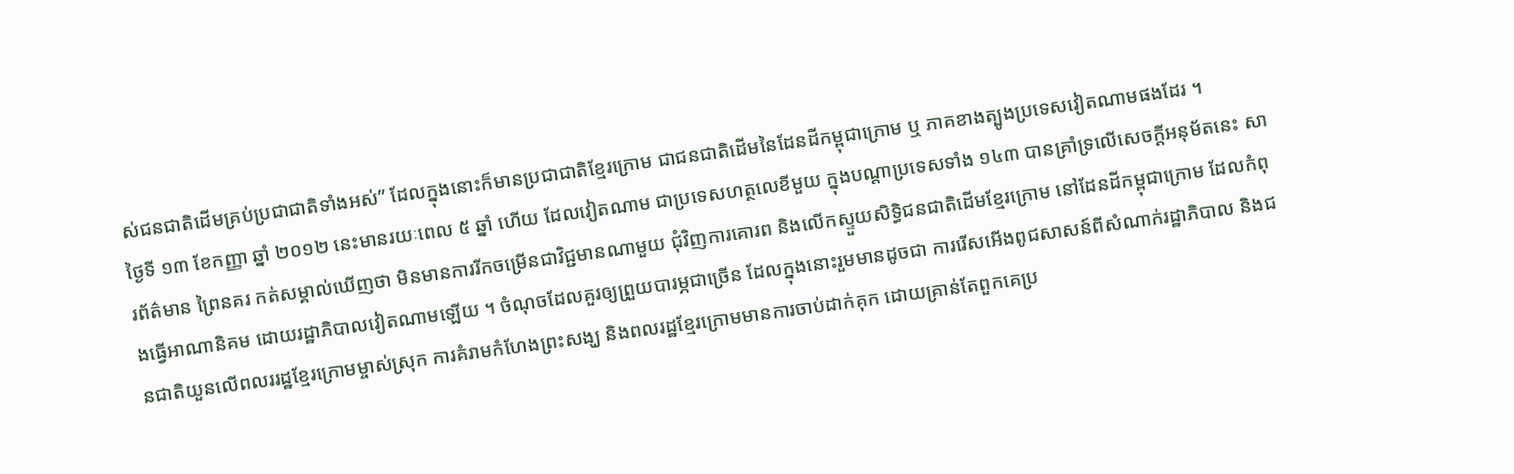ស់ជនជាតិដើមគ្រប់ប្រជាជាតិទាំងអស់” ដែលក្នុងនោះក៏មានប្រជាជាតិខ្មែរក្រោម ជាជនជាតិដើមនៃដែនដីកម្ពុជាក្រោម ឬ ភាគខាងត្បូងប្រទេសវៀតណាមផងដែរ ។
ថ្ងៃទី ១៣ ខែកញ្ញា ឆ្នាំ ២០១២ នេះមានរយៈពេល ៥ ឆ្នាំ ហើយ ដែលវៀតណាម ជាប្រទេសហត្ថលេខីមួយ ក្នុងបណ្ដាប្រទេសទាំង ១៤៣ បានគ្រាំទ្រលើសេចក្តីអនុម័តនេះ សារព័ត៌មាន ព្រៃនគរ កត់សម្គាល់ឃើញថា មិនមានការរីកចម្រើនជាវិជ្ជមានណាមួយ ជុំវិញការគោរព និងលើកស្ទួយសិទ្ធិជនជាតិដើមខ្មែរក្រោម នៅដែនដីកម្ពុជាក្រោម ដែលកំពុងធ្វើអាណានិគម ដោយរដ្ឋាភិបាលវៀតណាមឡើយ ។ ចំណុចដែលគួរឲ្យព្រួយបារម្ភជាច្រើន ដែលក្នុងនោះរួមមានដូចជា ការរើសអើងពូជសាសន៍ពីសំណាក់រដ្ឋាភិបាល និងជនជាតិយួនលើពលររដ្ឋខ្មែរក្រោមម្ចាស់ស្រុក ការគំរាមកំហែងព្រះសង្ឃ និងពលរដ្ឋខ្មែរក្រោមមានការចាប់ដាក់គុក ដោយគ្រាន់តែពួកគេប្រ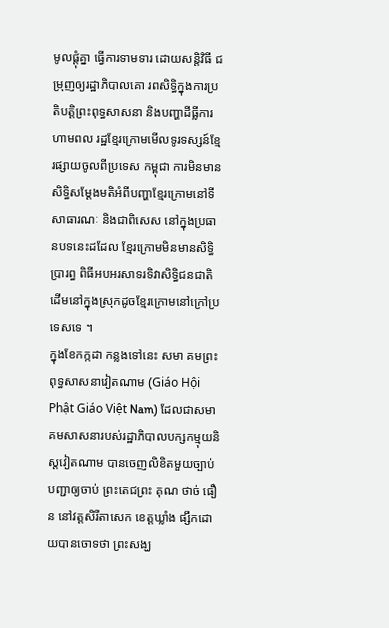មូលផ្តុំគ្នា ធ្វើការទាមទារ ដោយសន្តិវិធី ជម្រុញឲ្យរដ្ឋាភិបាលគោ រពសិទ្ធិក្នុងការប្រតិបត្តិព្រះពុទ្ធសាសនា និងបញ្ហាដីធ្លីការហាមពល រដ្ឋខ្មែរក្រោមមើលទូរទស្សន៍ខ្មែរផ្សាយចូលពីប្រទេស កម្ពុជា ការមិនមានសិទ្ធិសម្តែងមតិអំពីបញ្ហាខ្មែរក្រោមនៅទីសាធារណៈ និងជាពិសេស នៅក្នុងប្រធានបទនេះដដែល ខ្មែរក្រោមមិនមានសិទ្ធិប្រារព្ធ ពិធីអបអរសាទរទិវាសិទ្ធិជនជាតិដើមនៅក្នុងស្រុកដូចខ្មែរក្រោមនៅក្រៅប្រទេសទេ ។
ក្នុងខែកក្កដា កន្លងទៅនេះ សមា គមព្រះពុទ្ធសាសនាវៀតណាម (Giáo Hội Phật Giáo Việt Nam) ដែលជាសមាគមសាសនារបស់រដ្ឋាភិបាលបក្សកម្មុយនិស្តវៀតណាម បានចេញលិខិតមួយច្បាប់បញ្ជាឲ្យចាប់ ព្រះតេជព្រះ គុណ ថាច់ ធឿន នៅវត្តសិរីតាសេក ខេត្តឃ្លាំង ផ្សឹកដោយបានចោទថា ព្រះសង្ឃ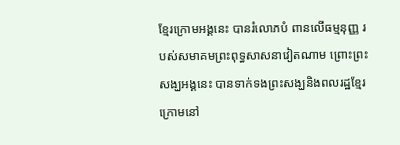ខ្មែរក្រោមអង្គនេះ បានរំលោភបំ ពានលើធម្មនុញ្ញ របស់សមាគមព្រះពុទ្ធសាសនាវៀតណាម ព្រោះព្រះសង្ឃអង្គនេះ បានទាក់ទងព្រះសង្ឃនិងពលរដ្ឋខ្មែរក្រោមនៅ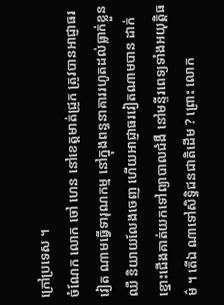ក្រៅប្រទេស ។
ចំណែក លោក ចៅ ហេន នៅខេត្តមាត់ជ្រូក ត្រូវបានអាជ្ញាធរវៀត ណាមធ្វើទារុណកម្ម នៅក្នុងពន្ធនាគាររហូតដល់ធ្លាក់ខ្លួនឈឺ និយាយលែងចេញ ហើយអាជ្ញាធរវៀតណាមបាន ដាក់ខ្នោះជើងគាត់យកទៅព្យាបាលជំងឺ នៅមន្ទីរពេទ្យទាំងអយុត្តិធម៌ ។ តើឯ ណាទៅសិទ្ធិជនជាតិដើម ? ព្រោះ លោក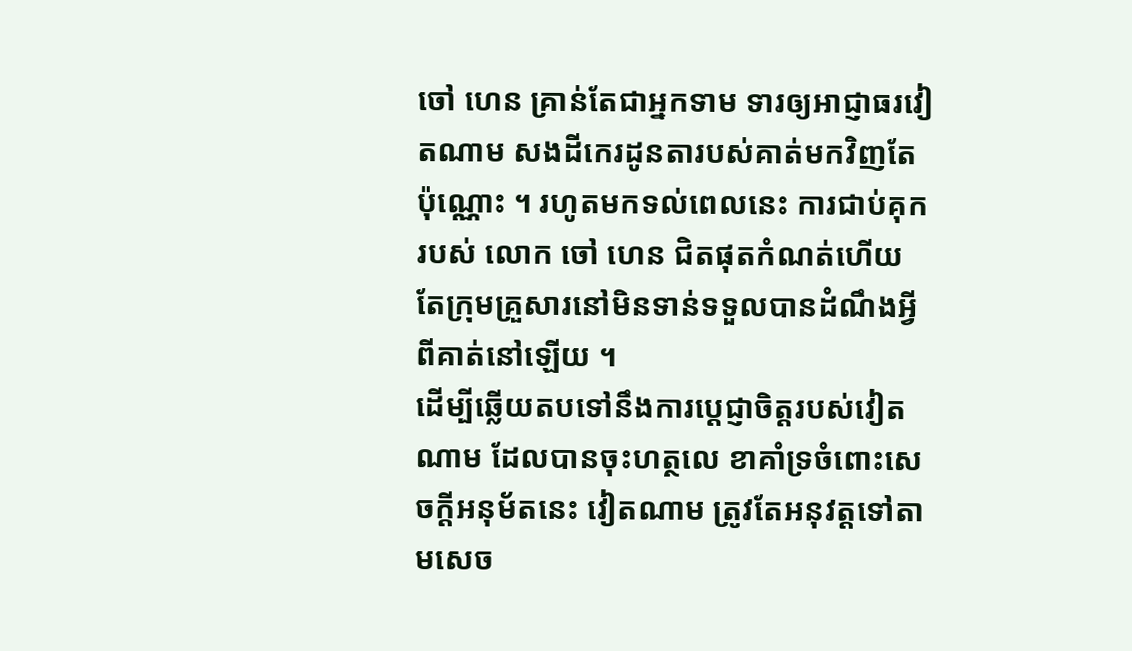ចៅ ហេន គ្រាន់តែជាអ្នកទាម ទារឲ្យអាជ្ញាធរវៀតណាម សងដីកេរដូនតារបស់គាត់មកវិញតែប៉ុណ្ណោះ ។ រហូតមកទល់ពេលនេះ ការជាប់គុករបស់ លោក ចៅ ហេន ជិតផុតកំណត់ហើយ តែក្រុមគ្រួសារនៅមិនទាន់ទទួលបានដំណឹងអ្វីពីគាត់នៅឡើយ ។
ដើម្បីឆ្លើយតបទៅនឹងការប្តេជ្ញាចិត្តរបស់វៀតណាម ដែលបានចុះហត្ថលេ ខាគាំទ្រចំពោះសេចក្តីអនុម័តនេះ វៀតណាម ត្រូវតែអនុវត្តទៅតាមសេច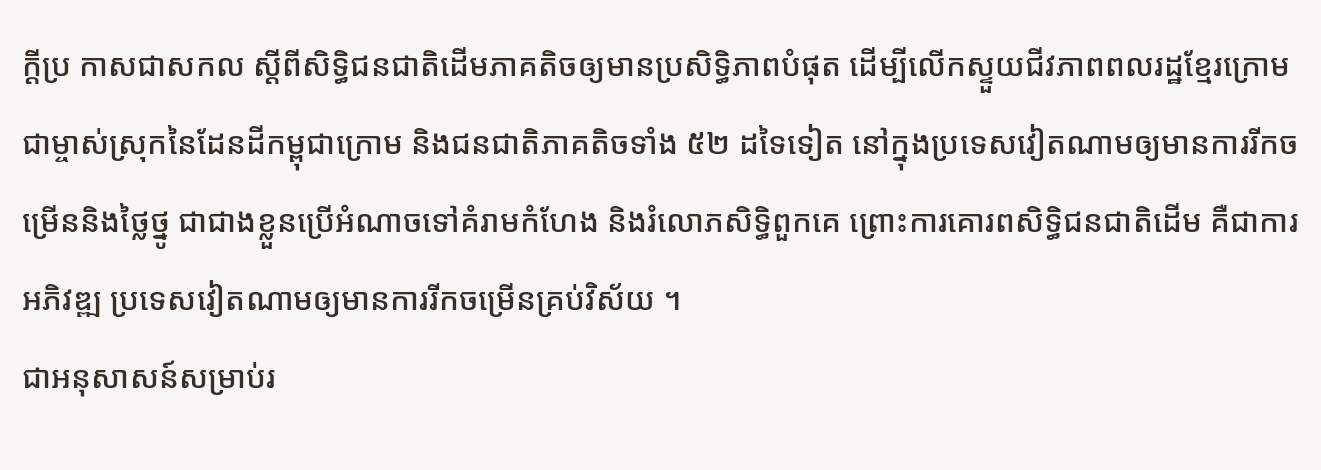ក្តីប្រ កាសជាសកល ស្តីពីសិទ្ធិជនជាតិដើមភាគតិចឲ្យមានប្រសិទ្ធិភាពបំផុត ដើម្បីលើកស្ទួយជីវភាពពលរដ្ឋខ្មែរក្រោម ជាម្ចាស់ស្រុកនៃដែនដីកម្ពុជាក្រោម និងជនជាតិភាគតិចទាំង ៥២ ដទៃទៀត នៅក្នុងប្រទេសវៀតណាមឲ្យមានការរីកចម្រើននិងថ្លៃថ្នូ ជាជាងខ្លួនប្រើអំណាចទៅគំរាមកំហែង និងរំលោភសិទ្ធិពួកគេ ព្រោះការគោរពសិទ្ធិជនជាតិដើម គឺជាការអភិវឌ្ឍ ប្រទេសវៀតណាមឲ្យមានការរីកចម្រើនគ្រប់វិស័យ ។
ជាអនុសាសន៍សម្រាប់រ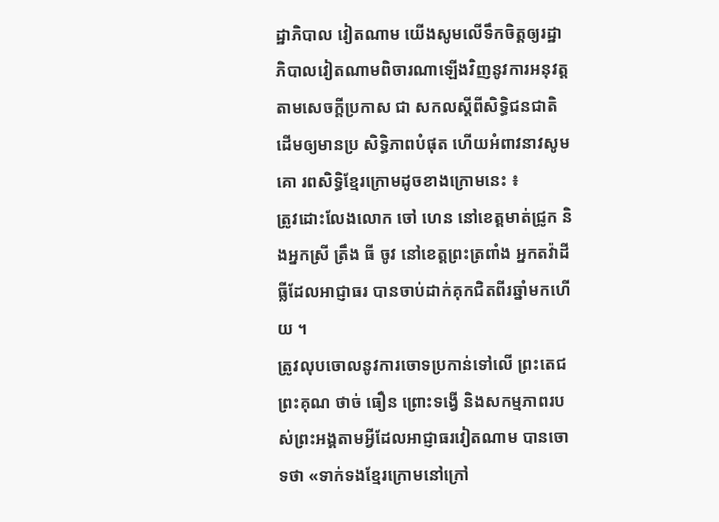ដ្ឋាភិបាល វៀតណាម យើងសូមលើទឹកចិត្តឲ្យរដ្ឋាភិបាលវៀតណាមពិចារណាឡើងវិញនូវការអនុវត្តតាមសេចក្តីប្រកាស ជា សកលស្តីពីសិទ្ធិជនជាតិដើមឲ្យមានប្រ សិទ្ធិភាពបំផុត ហើយអំពាវនាវសូមគោ រពសិទ្ធិខ្មែរក្រោមដូចខាងក្រោមនេះ ៖
ត្រូវដោះលែងលោក ចៅ ហេន នៅខេត្តមាត់ជ្រូក និងអ្នកស្រី ត្រឹង ធី ចូវ នៅខេត្តព្រះត្រពាំង អ្នកតវ៉ាដីធ្លីដែលអាជ្ញាធរ បានចាប់ដាក់គុកជិតពីរឆ្នាំមកហើយ ។
ត្រូវលុបចោលនូវការចោទប្រកាន់ទៅលើ ព្រះតេជព្រះគុណ ថាច់ ធឿន ព្រោះទង្វើ និងសកម្មភាពរបស់ព្រះអង្គតាមអ្វីដែលអាជ្ញាធរវៀតណាម បានចោទថា «ទាក់ទងខ្មែរក្រោមនៅក្រៅ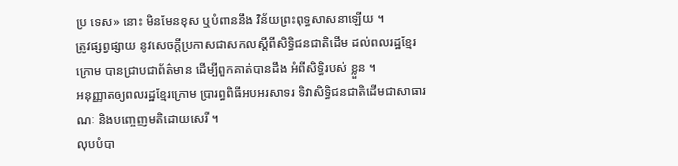ប្រ ទេស» នោះ មិនមែនខុស ឬបំពាននឹង វិន័យព្រះពុទ្ធសាសនាឡើយ ។
ត្រូវផ្សព្វផ្សាយ នូវសេចក្តីប្រកាសជាសកលស្តីពីសិទ្ធិជនជាតិដើម ដល់ពលរដ្ឋខ្មែរក្រោម បានជ្រាបជាព័ត៌មាន ដើម្បីពួកគាត់បានដឹង អំពីសិទ្ធិរបស់ ខ្លួន ។
អនុញ្ញាតឲ្យពលរដ្ឋខ្មែរក្រោម ប្រារព្ធពិធីអបអរសាទរ ទិវាសិទ្ធិជនជាតិដើមជាសាធារណៈ និងបញ្ចេញមតិដោយសេរី ។
លុបបំបា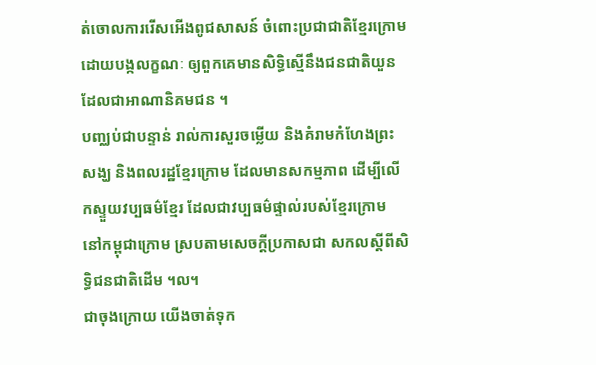ត់ចោលការរើសអើងពូជសាសន៍ ចំពោះប្រជាជាតិខ្មែរក្រោមដោយបង្កលក្ខណៈ ឲ្យពួកគេមានសិទ្ធិស្មើនឹងជនជាតិយួន ដែលជាអាណានិគមជន ។
បញ្ឈប់ជាបន្ទាន់ រាល់ការសួរចម្លើយ និងគំរាមកំហែងព្រះសង្ឃ និងពលរដ្ឋខ្មែរក្រោម ដែលមានសកម្មភាព ដើម្បីលើកស្ទួយវប្បធម៌ខ្មែរ ដែលជាវប្បធម៌ផ្ទាល់របស់ខ្មែរក្រោម នៅកម្ពុជាក្រោម ស្របតាមសេចក្តីប្រកាសជា សកលស្តីពីសិទ្ធិជនជាតិដើម ។ល។
ជាចុងក្រោយ យើងចាត់ទុក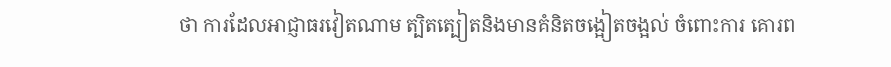ថា ការដែលអាជ្ញាធរវៀតណាម ត្បិតត្បៀតនិងមានគំនិតចង្អៀតចង្អល់ ចំពោះការ គោរព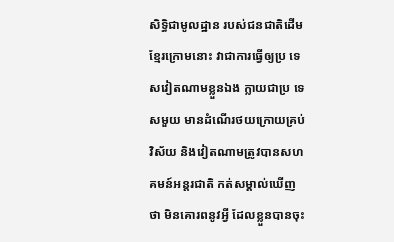សិទ្ធិជាមូលដ្ឋាន របស់ជនជាតិដើមខ្មែរក្រោមនោះ វាជាការធ្វើឲ្យប្រ ទេសវៀតណាមខ្លួនឯង ក្លាយជាប្រ ទេសមួយ មានដំណើរថយក្រោយគ្រប់ វិស័យ និងវៀតណាមត្រូវបានសហ គមន៍អន្តរជាតិ កត់សម្គាល់ឃើញថា មិនគោរពនូវអ្វី ដែលខ្លួនបានចុះ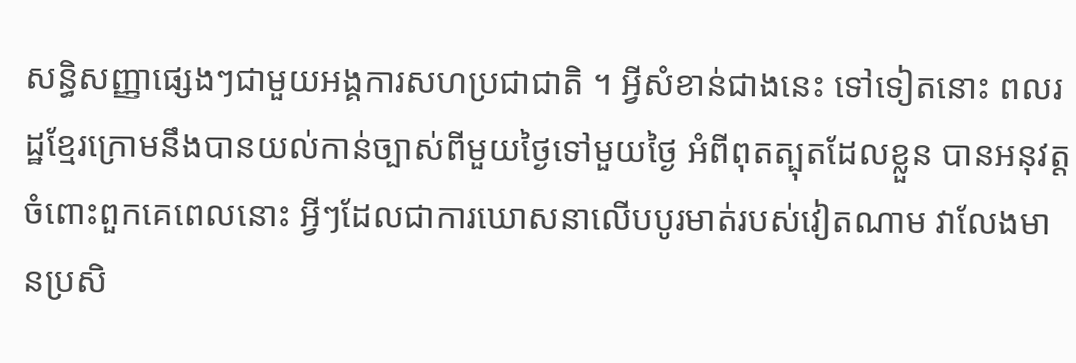សន្ធិសញ្ញាផ្សេងៗជាមួយអង្គការសហប្រជាជាតិ ។ អ្វីសំខាន់ជាងនេះ ទៅទៀតនោះ ពលរដ្ឋខ្មែរក្រោមនឹងបានយល់កាន់ច្បាស់ពីមួយថ្ងៃទៅមួយថ្ងៃ អំពីពុតត្បុតដែលខ្លួន បានអនុវត្តចំពោះពួកគេពេលនោះ អ្វីៗដែលជាការឃោសនាលើបបូរមាត់របស់វៀតណាម វាលែងមានប្រសិ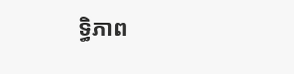ទ្ធិភាព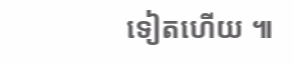ទៀតហើយ ៕